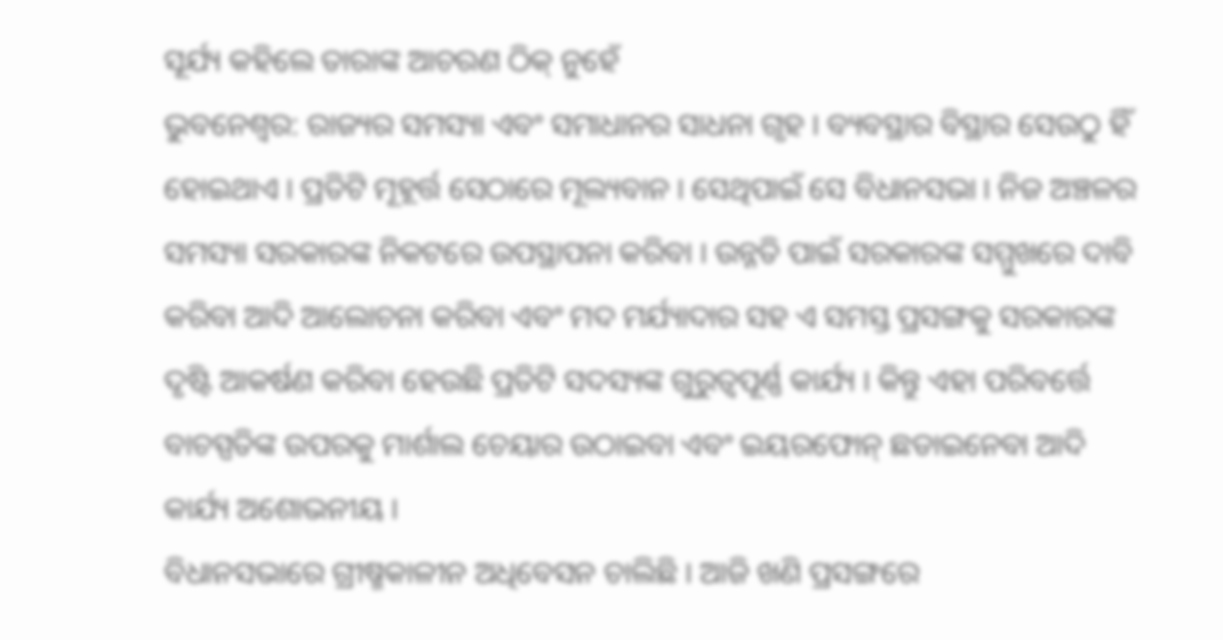ସୂର୍ଯ୍ୟ କହିଲେ ତାରାଙ୍କ ଆଚରଣ ଠିକ୍ ନୁହେଁ
ଭୁବନେଶ୍ୱର: ରାଜ୍ୟର ସମସ୍ୟା ଏବଂ ସମାଧାନର ସାଧନା ଗୃହ । ବ୍ୟବସ୍ଥାର ବିସ୍ଥାର ସେଉଠୁ ହିଁ ହୋଇଥାଏ । ପ୍ରତିଟି ମୂହୂର୍ତ୍ତ ସେଠାରେ ମୂଲ୍ୟବାନ । ସେଥିପାଇଁ ସେ ବିଧାନସଭା । ନିଜ ଅଞ୍ଚଳର ସମସ୍ୟା ସରକାରଙ୍କ ନିକଟରେ ଉପସ୍ଥାପନା କରିବା । ଉନ୍ନତି ପାଇଁ ସରକାରଙ୍କ ସମ୍ମୁଖରେ ଦାବି କରିବା ଆଦି ଆଲୋଚନା କରିବା ଏବଂ ମଦ ମର୍ଯ୍ୟାଦାର ସହ ଏ ସମସ୍ତ ପ୍ରସଙ୍ଗକୁ ସରକାରଙ୍କ ଦୃଷ୍ଟି ଆକର୍ଷଣ କରିବା ହେଉଛି ପ୍ରତିଟି ସଦସ୍ୟଙ୍କ ଗୁରୁତ୍ୱପୂର୍ଣ୍ଣ କାର୍ଯ୍ୟ । କିନ୍ତୁ ଏହା ପରିବର୍ତ୍ତେ ବାଚସ୍ପତିଙ୍କ ଉପରକୁ ମାର୍ଶାଲ ଚେୟାର ଉଠାଇବା ଏବଂ ଇୟରଫୋନ୍ ଛଡାଇନେବା ଆଦି କାର୍ଯ୍ୟ ଅଶୋଭନୀୟ ।
ବିଧାନସଭାରେ ଗ୍ରୀଷ୍ମକାଳୀନ ଅଧିବେସନ ଚାଲିଛି । ଆଜି ଖଣି ପ୍ରସଙ୍ଗରେ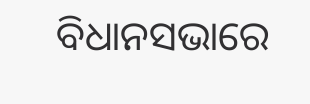ବିଧାନସଭାରେ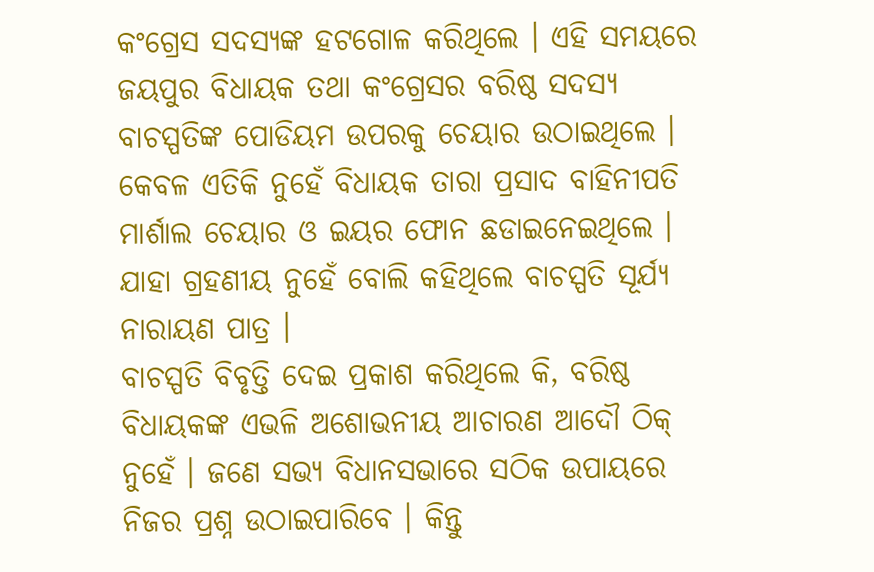କଂଗ୍ରେସ ସଦସ୍ୟଙ୍କ ହଟଗୋଳ କରିଥିଲେ । ଏହି ସମୟରେ ଜୟପୁର ବିଧାୟକ ତଥା କଂଗ୍ରେସର ବରିଷ୍ଠ ସଦସ୍ୟ ବାଚସ୍ପତିଙ୍କ ପୋଡିୟମ ଉପରକୁ ଚେୟାର ଉଠାଇଥିଲେ । କେବଳ ଏତିକି ନୁହେଁ ବିଧାୟକ ତାରା ପ୍ରସାଦ ବାହିନୀପତି
ମାର୍ଶାଲ ଚେୟାର ଓ ଇୟର ଫୋନ ଛଡାଇନେଇଥିଲେ । ଯାହା ଗ୍ରହଣୀୟ ନୁହେଁ ବୋଲି କହିଥିଲେ ବାଚସ୍ପତି ସୂର୍ଯ୍ୟ ନାରାୟଣ ପାତ୍ର ।
ବାଚସ୍ପତି ବିବୃତ୍ତି ଦେଇ ପ୍ରକାଶ କରିଥିଲେ କି, ବରିଷ୍ଠ ବିଧାୟକଙ୍କ ଏଭଳି ଅଶୋଭନୀୟ ଆଚାରଣ ଆଦୌ ଠିକ୍ ନୁହେଁ । ଜଣେ ସଭ୍ୟ ବିଧାନସଭାରେ ସଠିକ ଉପାୟରେ ନିଜର ପ୍ରଶ୍ନ ଉଠାଇପାରିବେ । କିନ୍ତୁ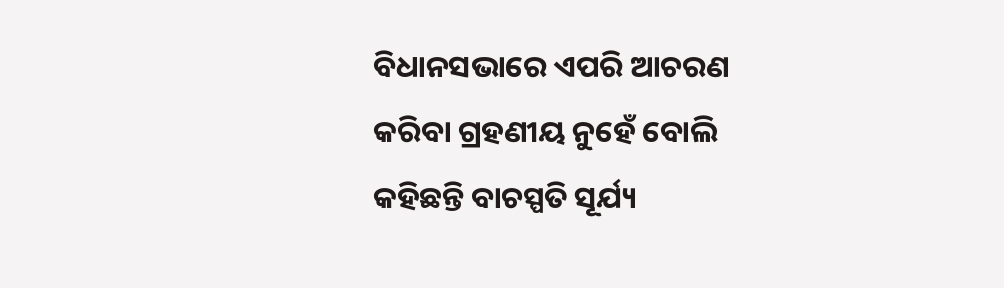ବିଧାନସଭାରେ ଏପରି ଆଚରଣ କରିବା ଗ୍ରହଣୀୟ ନୁହେଁ ବୋଲି କହିଛନ୍ତି ବାଚସ୍ପତି ସୂର୍ଯ୍ୟ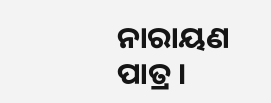ନାରାୟଣ ପାତ୍ର ।